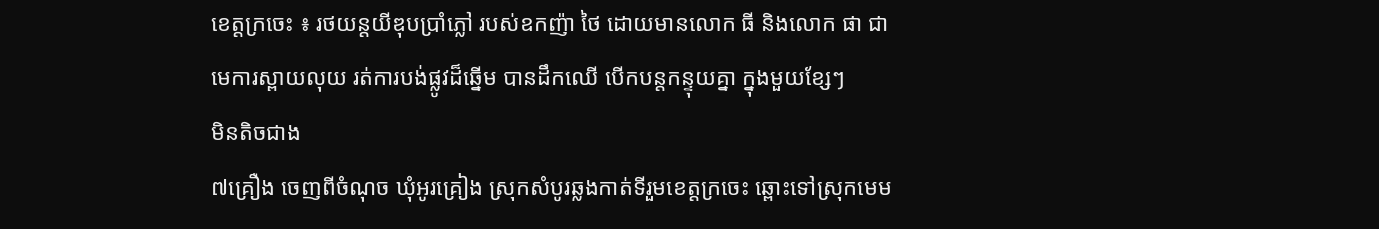ខេត្តក្រចេះ ៖ រថយន្តយីឌុបប្រាំភ្លៅ របស់ឧកញ៉ា ថៃ ដោយមានលោក ធី និងលោក ផា ជាមេការស្ពាយលុយ រត់ការបង់ផ្លូវដ៏ឆ្នើម បានដឹកឈើ បើកបន្តកន្ទុយគ្នា ក្នុងមួយខ្សែៗ
មិនតិចជាង
៧គ្រឿង ចេញពីចំណុច ឃុំអូរគ្រៀង ស្រុកសំបូរឆ្លងកាត់ទីរួមខេត្តក្រចេះ ឆ្ពោះទៅស្រុកមេម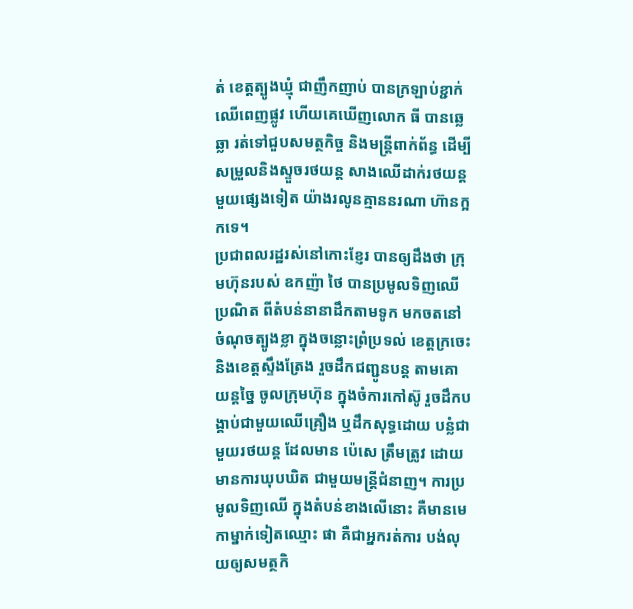ត់ ខេត្តត្បូងឃ្មុំ ជាញឹកញាប់ បានក្រឡាប់ខ្ជាក់ឈើពេញផ្លូវ ហើយគេឃើញលោក ធី បានឆ្លេឆ្លា រត់ទៅជួបសមត្ថកិច្ច និងមន្ត្រីពាក់ព័ន្ធ ដើម្បីសម្រួលនិងស្ទួចរថយន្ត សាងឈើដាក់រថយន្ត មួយផ្សេងទៀត យ៉ាងរលូនគ្មាននរណា ហ៊ានក្អកទេ។
ប្រជាពលរដ្ឋរស់នៅកោះខ្ញែរ បានឲ្យដឹងថា ក្រុមហ៊ុនរបស់ ឧកញ៉ា ថៃ បានប្រមូលទិញឈើប្រណិត ពីតំបន់នានាដឹកតាមទូក មកចតនៅចំណុចត្បូងខ្លា ក្នុងចន្លោះព្រំប្រទល់ ខេត្តក្រចេះ និងខេត្តស្ទឹងត្រែង រួចដឹកជញ្ជូនបន្ត តាមគោយន្តច្នៃ ចូលក្រុមហ៊ុន ក្នុងចំការកៅស៊ូ រួចដឹកបង្គាប់ជាមួយឈើគ្រឿង ឬដឹកសុទ្ធដោយ បន្លំជាមួយរថយន្ត ដែលមាន ប៉េសេ ត្រឹមត្រូវ ដោយមានការឃុបឃិត ជាមួយមន្ត្រីជំនាញ។ ការប្រមូលទិញឈើ ក្នុងតំបន់ខាងលើនោះ គឺមានមេកាម្នាក់ទៀតឈ្មោះ ផា គឺជាអ្នករត់ការ បង់លុយឲ្យសមត្ថកិ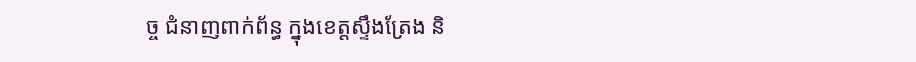ច្ច ជំនាញពាក់ព័ន្ធ ក្នុងខេត្តស្ទឹងត្រែង និ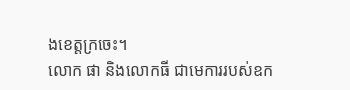ងខេត្តក្រចេះ។
លោក ផា និងលោកធី ជាមេការរបស់ឧក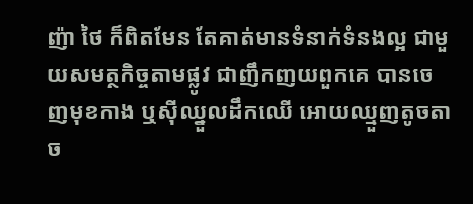ញ៉ា ថៃ ក៏ពិតមែន តែគាត់មានទំនាក់ទំនងល្អ ជាមួយសមត្ថកិច្ចតាមផ្លូវ ជាញឹកញយពួកគេ បានចេញមុខកាង ឬស៊ីឈ្នួលដឹកឈើ អោយឈ្មួញតូចតាច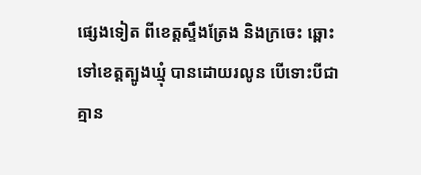ផ្សេងទៀត ពីខេត្តស្ទឹងត្រែង និងក្រចេះ ឆ្ពោះទៅខេត្តត្បូងឃ្មុំ បានដោយរលូន បើទោះបីជាគ្មាន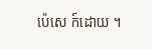ប៉េសេ ក៍ដោយ ។